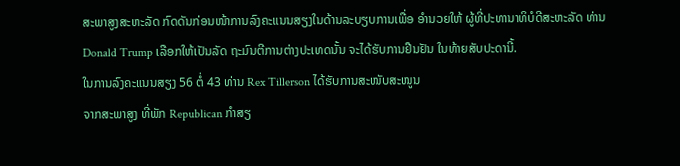ສະພາສູງສະຫະລັດ ກົດດັນກ່ອນໜ້າການລົງຄະແນນສຽງໃນດ້ານລະບຽບການເພື່ອ ອຳນວຍໃຫ້ ຜູ້ທີ່ປະທານາທິບໍດີສະຫະລັດ ທ່ານ Donald Trump ເລືອກໃຫ້ເປັນລັດ ຖະມົນຕີການຕ່າງປະເທດນັ້ນ ຈະໄດ້ຮັບການຢືນຢັນ ໃນທ້າຍສັບປະດານີ້.
ໃນການລົງຄະແນນສຽງ 56 ຕໍ່ 43 ທ່ານ Rex Tillerson ໄດ້ຮັບການສະໜັບສະໜູນ
ຈາກສະພາສູງ ທີ່ພັກ Republican ກຳສຽ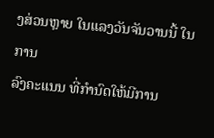ງສ່ວນຫຼາຍ ໃນແລງວັນຈັນວານນີ້ ໃນການ
ລົງຄະແນນ ທີ່ກຳນົດໃຫ້ມີການ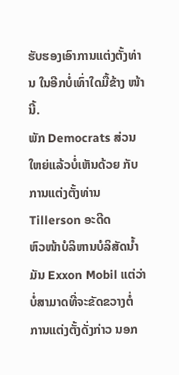ຮັບຮອງເອົາການແຕ່ງຕັ້ງທ່ານ ໃນອີກບໍ່ເທົ່າໃດມື້ຂ້າງ ໜ້ານີ້.
ພັກ Democrats ສ່ວນໃຫຍ່ແລ້ວບໍ່ເຫັນດ້ວຍ ກັບການແຕ່ງຕັ້ງທ່ານ Tillerson ອະດີດ
ຫົວໜ້າບໍລິຫານບໍລິສັດນ້ຳມັນ Exxon Mobil ແຕ່ວ່າ ບໍ່ສາມາດທີ່ຈະຂັດຂວາງຕໍ່ ການແຕ່ງຕັ້ງດັ່ງກ່າວ ນອກ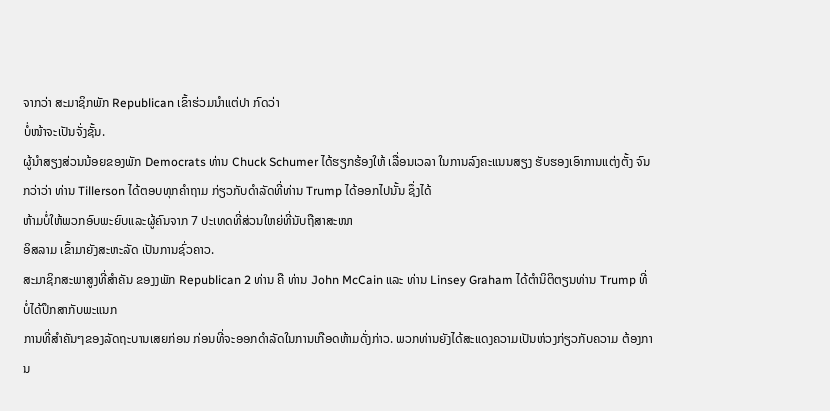ຈາກວ່າ ສະມາຊິກພັກ Republican ເຂົ້າຮ່ວມນຳແຕ່ປາ ກົດວ່າ
ບໍ່ໜ້າຈະເປັນຈັ່ງຊັ້ນ.
ຜູ້ນຳສຽງສ່ວນນ້ອຍຂອງພັກ Democrats ທ່ານ Chuck Schumer ໄດ້ຮຽກຮ້ອງໃຫ້ ເລື່ອນເວລາ ໃນການລົງຄະແນນສຽງ ຮັບຮອງເອົາການແຕ່ງຕັ້ງ ຈົນກວ່າວ່າ ທ່ານ Tillerson ໄດ້ຕອບທຸກຄຳຖາມ ກ່ຽວກັບດຳລັດທີ່ທ່ານ Trump ໄດ້ອອກໄປນັ້ນ ຊຶ່ງໄດ້
ຫ້າມບໍ່ໃຫ້ພວກອົບພະຍົບແລະຜູ້ຄົນຈາກ 7 ປະເທດທີ່ສ່ວນໃຫຍ່ທີ່ນັບຖືສາສະໜາ
ອິສລາມ ເຂົ້າມາຍັງສະຫະລັດ ເປັນການຊົ່ວຄາວ.
ສະມາຊິກສະພາສູງທີ່ສຳຄັນ ຂອງງພັກ Republican 2 ທ່ານ ຄື ທ່ານ John McCain ແລະ ທ່ານ Linsey Graham ໄດ້ຕຳນິຕິຕຽນທ່ານ Trump ທີ່ ບໍ່ໄດ້ປຶກສາກັບພະແນກ
ການທີ່ສຳຄັນໆຂອງລັດຖະບານເສຍກ່ອນ ກ່ອນທີ່ຈະອອກດຳລັດໃນການເກືອດຫ້າມດັ່ງກ່າວ. ພວກທ່ານຍັງໄດ້ສະແດງຄວາມເປັນຫ່ວງກ່ຽວກັບຄວາມ ຕ້ອງການ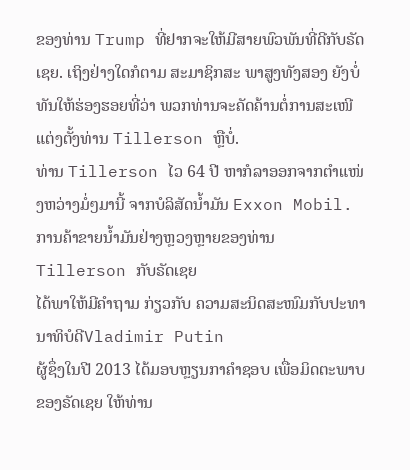ຂອງທ່ານ Trump ທີ່ຢາກຈະໃຫ້ມີສາຍພົວພັນທີ່ດີກັບຣັດເຊຍ. ເຖິງຢ່າງໃດກໍຕາມ ສະມາຊິກສະ ພາສູງທັງສອງ ຍັງບໍ່ທັນໃຫ້ຮ່ອງຮອຍທີ່ວ່າ ພວກທ່ານຈະຄັດຄ້ານຕໍ່ການສະເໜີແຕ່ງຕັ້ງທ່ານ Tillerson ຫຼືບໍ່.
ທ່ານ Tillerson ໄວ 64 ປີ ຫາກໍລາອອກຈາກຕຳແໜ່ງຫວ່າງມໍ່ໆມານີ້ ຈາກບໍລິສັດນ້ຳມັນ Exxon Mobil. ການຄ້າຂາຍນ້ຳມັນຢ່າງຫຼວງຫຼາຍຂອງທ່ານ Tillerson ກັບຣັດເຊຍ
ໄດ້ພາໃຫ້ມີຄຳຖາມ ກ່ຽວກັບ ຄວາມສະນິດສະໜົມກັບປະທານາທິບໍດີVladimir Putin
ຜູ້ຊຶ່ງໃນປີ 2013 ໄດ້ມອບຫຼຽນກາຄຳຊອບ ເພື່ອມິດຕະພາບຂອງຣັດເຊຍ ໃຫ້ທ່ານ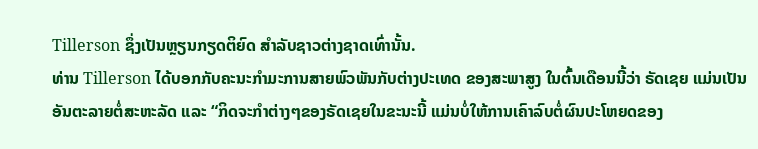Tillerson ຊຶ່ງເປັນຫຼຽນກຽດຕິຍົດ ສຳລັບຊາວຕ່າງຊາດເທົ່ານັ້ນ.
ທ່ານ Tillerson ໄດ້ບອກກັບຄະນະກຳມະການສາຍພົວພັນກັບຕ່າງປະເທດ ຂອງສະພາສູງ ໃນຕົ້ນເດືອນນີ້ວ່າ ຣັດເຊຍ ແມ່ນເປັນອັນຕະລາຍຕໍ່ສະຫະລັດ ແລະ “ກິດຈະກຳຕ່າງໆຂອງຣັດເຊຍໃນຂະນະນີ້ ແມ່ນບໍ່ໃຫ້ການເຄົາລົບຕໍ່ຜົນປະໂຫຍດຂອງ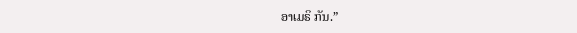ອາເມຣິ ກັນ.”